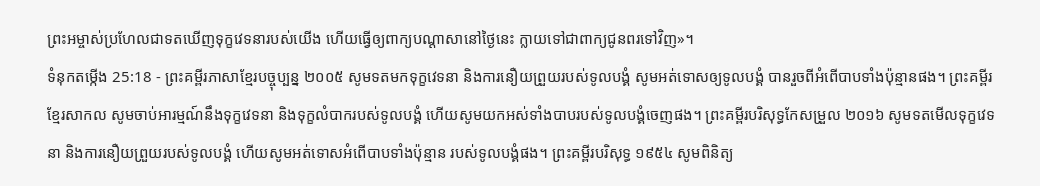ព្រះអម្ចាស់ប្រហែលជាទតឃើញទុក្ខវេទនារបស់យើង ហើយធ្វើឲ្យពាក្យបណ្ដាសានៅថ្ងៃនេះ ក្លាយទៅជាពាក្យជូនពរទៅវិញ»។
ទំនុកតម្កើង 25:18 - ព្រះគម្ពីរភាសាខ្មែរបច្ចុប្បន្ន ២០០៥ សូមទតមកទុក្ខវេទនា និងការនឿយព្រួយរបស់ទូលបង្គំ សូមអត់ទោសឲ្យទូលបង្គំ បានរួចពីអំពើបាបទាំងប៉ុន្មានផង។ ព្រះគម្ពីរខ្មែរសាកល សូមចាប់អារម្មណ៍នឹងទុក្ខវេទនា និងទុក្ខលំបាករបស់ទូលបង្គំ ហើយសូមយកអស់ទាំងបាបរបស់ទូលបង្គំចេញផង។ ព្រះគម្ពីរបរិសុទ្ធកែសម្រួល ២០១៦ សូមទតមើលទុក្ខវេទនា និងការនឿយព្រួយរបស់ទូលបង្គំ ហើយសូមអត់ទោសអំពើបាបទាំងប៉ុន្មាន របស់ទូលបង្គំផង។ ព្រះគម្ពីរបរិសុទ្ធ ១៩៥៤ សូមពិនិត្យ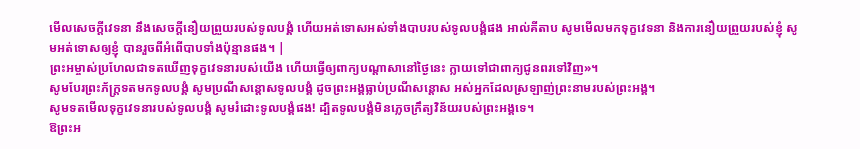មើលសេចក្ដីវេទនា នឹងសេចក្ដីនឿយព្រួយរបស់ទូលបង្គំ ហើយអត់ទោសអស់ទាំងបាបរបស់ទូលបង្គំផង អាល់គីតាប សូមមើលមកទុក្ខវេទនា និងការនឿយព្រួយរបស់ខ្ញុំ សូមអត់ទោសឲ្យខ្ញុំ បានរួចពីអំពើបាបទាំងប៉ុន្មានផង។ |
ព្រះអម្ចាស់ប្រហែលជាទតឃើញទុក្ខវេទនារបស់យើង ហើយធ្វើឲ្យពាក្យបណ្ដាសានៅថ្ងៃនេះ ក្លាយទៅជាពាក្យជូនពរទៅវិញ»។
សូមបែរព្រះភ័ក្ត្រទតមកទូលបង្គំ សូមប្រណីសន្ដោសទូលបង្គំ ដូចព្រះអង្គធ្លាប់ប្រណីសន្ដោស អស់អ្នកដែលស្រឡាញ់ព្រះនាមរបស់ព្រះអង្គ។
សូមទតមើលទុក្ខវេទនារបស់ទូលបង្គំ សូមរំដោះទូលបង្គំផង! ដ្បិតទូលបង្គំមិនភ្លេចក្រឹត្យវិន័យរបស់ព្រះអង្គទេ។
ឱព្រះអ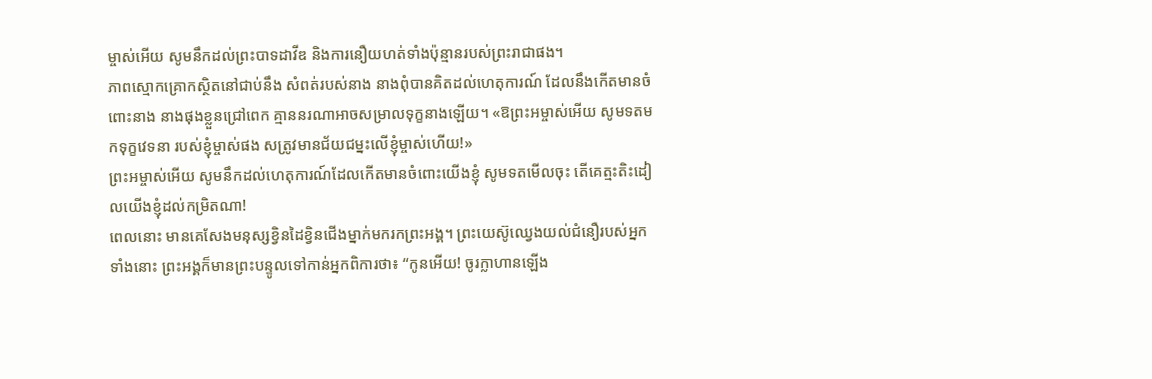ម្ចាស់អើយ សូមនឹកដល់ព្រះបាទដាវីឌ និងការនឿយហត់ទាំងប៉ុន្មានរបស់ព្រះរាជាផង។
ភាពស្មោកគ្រោកស្ថិតនៅជាប់នឹង សំពត់របស់នាង នាងពុំបានគិតដល់ហេតុការណ៍ ដែលនឹងកើតមានចំពោះនាង នាងផុងខ្លួនជ្រៅពេក គ្មាននរណាអាចសម្រាលទុក្ខនាងឡើយ។ «ឱព្រះអម្ចាស់អើយ សូមទតមកទុក្ខវេទនា របស់ខ្ញុំម្ចាស់ផង សត្រូវមានជ័យជម្នះលើខ្ញុំម្ចាស់ហើយ!»
ព្រះអម្ចាស់អើយ សូមនឹកដល់ហេតុការណ៍ដែលកើតមានចំពោះយើងខ្ញុំ សូមទតមើលចុះ តើគេត្មះតិះដៀលយើងខ្ញុំដល់កម្រិតណា!
ពេលនោះ មានគេសែងមនុស្សខ្វិនដៃខ្វិនជើងម្នាក់មករកព្រះអង្គ។ ព្រះយេស៊ូឈ្វេងយល់ជំនឿរបស់អ្នកទាំងនោះ ព្រះអង្គក៏មានព្រះបន្ទូលទៅកាន់អ្នកពិការថា៖ “កូនអើយ! ចូរក្លាហានឡើង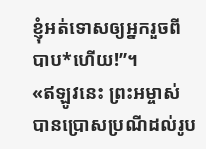ខ្ញុំអត់ទោសឲ្យអ្នករួចពីបាប*ហើយ!”។
«ឥឡូវនេះ ព្រះអម្ចាស់បានប្រោសប្រណីដល់រូប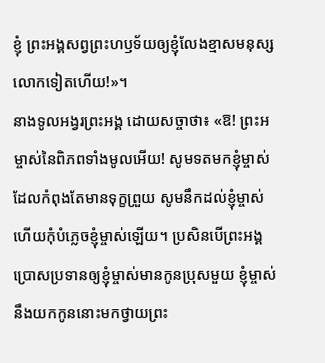ខ្ញុំ ព្រះអង្គសព្វព្រះហឫទ័យឲ្យខ្ញុំលែងខ្មាសមនុស្សលោកទៀតហើយ!»។
នាងទូលអង្វរព្រះអង្គ ដោយសច្ចាថា៖ «ឱ! ព្រះអម្ចាស់នៃពិភពទាំងមូលអើយ! សូមទតមកខ្ញុំម្ចាស់ ដែលកំពុងតែមានទុក្ខព្រួយ សូមនឹកដល់ខ្ញុំម្ចាស់ ហើយកុំបំភ្លេចខ្ញុំម្ចាស់ឡើយ។ ប្រសិនបើព្រះអង្គប្រោសប្រទានឲ្យខ្ញុំម្ចាស់មានកូនប្រុសមួយ ខ្ញុំម្ចាស់នឹងយកកូននោះមកថ្វាយព្រះ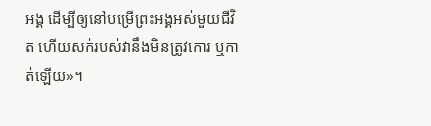អង្គ ដើម្បីឲ្យនៅបម្រើព្រះអង្គអស់មួយជីវិត ហើយសក់របស់វានឹងមិនត្រូវកោរ ឬកាត់ឡើយ»។